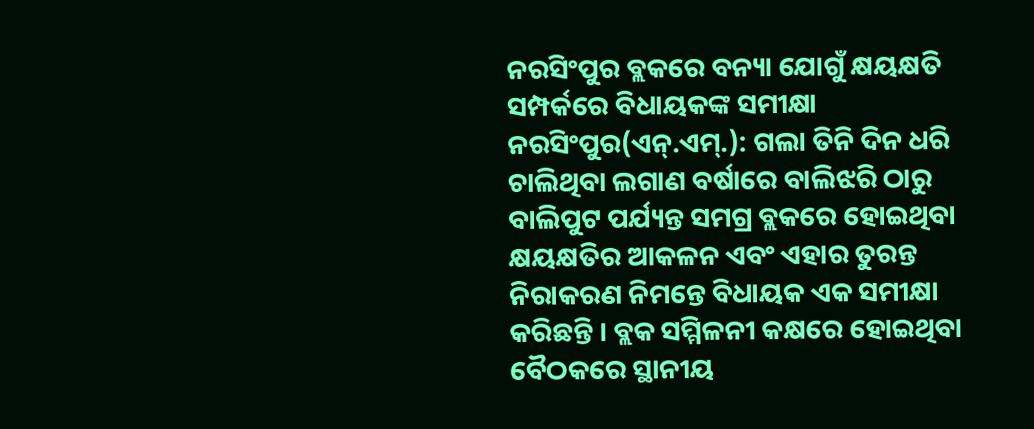ନରସିଂପୁର ବ୍ଲକରେ ବନ୍ୟା ଯୋଗୁଁ କ୍ଷୟକ୍ଷତି ସମ୍ପର୍କରେ ବିଧାୟକଙ୍କ ସମୀକ୍ଷା
ନରସିଂପୁର(ଏନ୍.ଏମ୍.): ଗଲା ତିନି ଦିନ ଧରି ଚାଲିଥିବା ଲଗାଣ ବର୍ଷାରେ ବାଲିଝରି ଠାରୁ ବାଲିପୁଟ ପର୍ଯ୍ୟନ୍ତ ସମଗ୍ର ବ୍ଲକରେ ହୋଇଥିବା କ୍ଷୟକ୍ଷତିର ଆକଳନ ଏବଂ ଏହାର ତୁରନ୍ତ ନିରାକରଣ ନିମନ୍ତେ ବିଧାୟକ ଏକ ସମୀକ୍ଷା କରିଛନ୍ତି । ବ୍ଲକ ସମ୍ମିଳନୀ କକ୍ଷରେ ହୋଇଥିବା ବୈଠକରେ ସ୍ଥାନୀୟ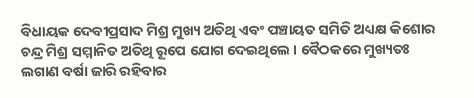ବିଧାୟକ ଦେବୀପ୍ରସାଦ ମିଶ୍ର ମୁଖ୍ୟ ଅତିଥି ଏବଂ ପଞ୍ଚାୟତ ସମିତି ଅଧ୍ୟକ୍ଷ କିଶୋର ଚନ୍ଦ୍ର ମିଶ୍ର ସମ୍ମାନିତ ଅତିଥି ରୂପେ ଯୋଗ ଦେଇଥିଲେ । ବୈଠକରେ ମୁଖ୍ୟତଃ ଲଗାଣ ବର୍ଷା ଜାରି ରହିବାର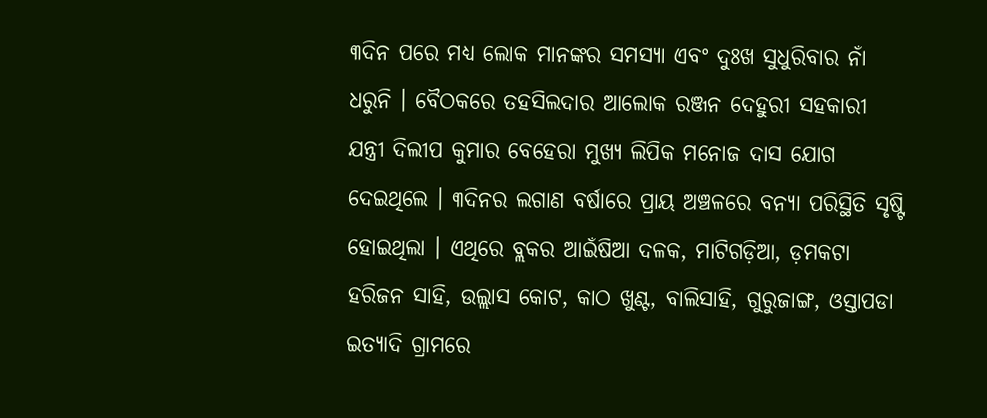୩ଦିନ ପରେ ମଧ୍ୟ ଲୋକ ମାନଙ୍କର ସମସ୍ୟା ଏବଂ ଦୁଃଖ ସୁଧୁରିବାର ନାଁ ଧରୁନି । ବୈଠକରେ ତହସିଲଦାର ଆଲୋକ ରଞ୍ଜନ ଦେହୁରୀ ସହକାରୀ ଯନ୍ତ୍ରୀ ଦିଲୀପ କୁମାର ବେହେରା ମୁଖ୍ୟ ଲିପିକ ମନୋଜ ଦାସ ଯୋଗ ଦେଇଥିଲେ । ୩ଦିନର ଲଗାଣ ବର୍ଷାରେ ପ୍ରାୟ ଅଞ୍ଚଳରେ ବନ୍ୟା ପରିସ୍ଥିତି ସୃଷ୍ଟି ହୋଇଥିଲା । ଏଥିରେ ବ୍ଲକର ଆଇଁଷିଆ ଦଳକ, ମାଟିଗଡ଼ିଆ, ଡ଼ମକଟା ହରିଜନ ସାହି, ଉଲ୍ଲାସ କୋଟ, କାଠ ଖୁଣ୍ଟ, ବାଲିସାହି, ଗୁରୁଜାଙ୍ଗ, ଓସ୍ତାପଡା ଇତ୍ୟାଦି ଗ୍ରାମରେ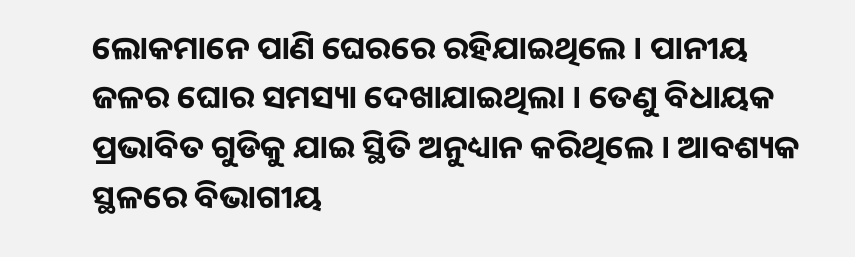ଲୋକମାନେ ପାଣି ଘେରରେ ରହିଯାଇଥିଲେ । ପାନୀୟ ଜଳର ଘୋର ସମସ୍ୟା ଦେଖାଯାଇଥିଲା । ତେଣୁ ବିଧାୟକ ପ୍ରଭାବିତ ଗୁଡିକୁ ଯାଇ ସ୍ଥିତି ଅନୁଧ୍ୟାନ କରିଥିଲେ । ଆବଶ୍ୟକ ସ୍ଥଳରେ ବିଭାଗୀୟ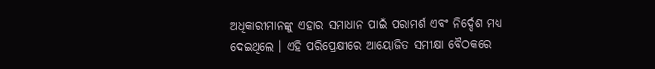ଅଧିକାରୀମାନଙ୍କୁ ଏହାର ସମାଧାନ ପାଇଁ ପରାମର୍ଶ ଏବଂ ନିର୍ଦ୍ଦେଶ ମଧ୍ୟ ଦେଇଥିଲେ । ଏହି ପରିପ୍ରେକ୍ଷୀରେ ଆୟୋଜିତ ସମୀକ୍ଷା ବୈଠକରେ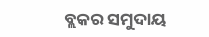ବ୍ଲକର ସମୁଦାୟ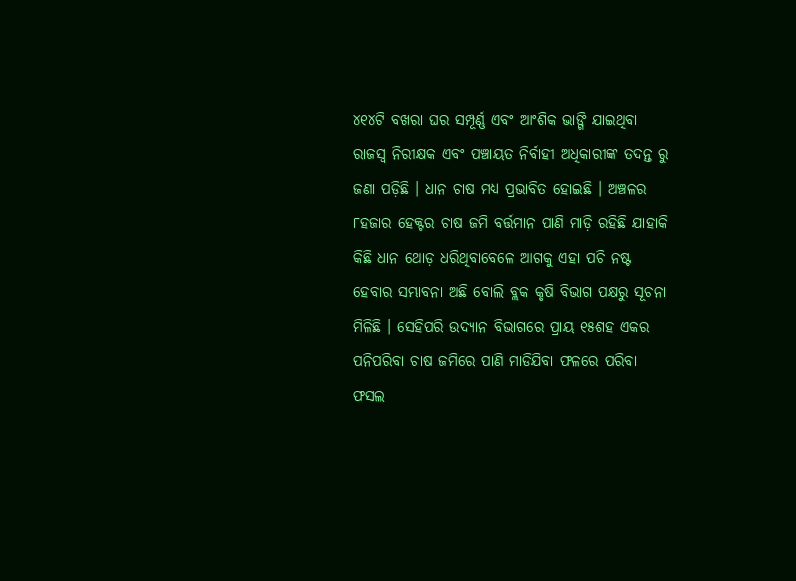୪୧୪ଟି ବଖରା ଘର ସମ୍ପୂର୍ଣ୍ଣ ଏବଂ ଆଂଶିକ ଭାଙ୍ଗି ଯାଇଥିବା ରାଜସ୍ୱ ନିରୀକ୍ଷକ ଏବଂ ପଞ୍ଚାୟତ ନିର୍ବାହୀ ଅଧିକାରୀଙ୍କ ତଦନ୍ତ ରୁ ଜଣା ପଡ଼ିଛି । ଧାନ ଚାଷ ମଧ୍ୟ ପ୍ରଭାବିତ ହୋଇଛି । ଅଞ୍ଚଳର ୮ହଜାର ହେକ୍ଟର ଚାଷ ଜମି ବର୍ତ୍ତମାନ ପାଣି ମାଡ଼ି ରହିଛି ଯାହାକି କିଛି ଧାନ ଥୋଡ଼ ଧରିଥିବାବେଳେ ଆଗକୁ ଏହା ପଚି ନଷ୍ଟ ହେବାର ସମ୍ଭାବନା ଅଛି ବୋଲି ବ୍ଲକ କୃଷି ବିଭାଗ ପକ୍ଷରୁ ସୂଚନା ମିଳିଛି । ସେହିପରି ଉଦ୍ୟାନ ବିଭାଗରେ ପ୍ରାୟ ୧୫ଶହ ଏକର ପନିପରିବା ଚାଷ ଜମିରେ ପାଣି ମାଡିଯିବା ଫଳରେ ପରିବା ଫସଲ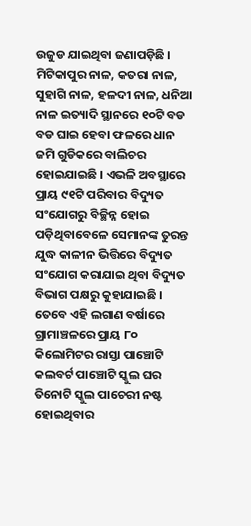ଉଜୁଡ ଯାଇଥିବା ଜଣାପଡ଼ିଛି । ମିଟିକାପୁର ନାଳ, କତରା ନାଳ, ସୁହାଗି ନାଳ, ହଳଦୀ ନାଳ, ଧନିଆ ନାଳ ଇତ୍ୟାଦି ସ୍ଥାନରେ ୧୦ଟି ବଡ ବଡ ଘାଇ ହେବା ଫଳରେ ଧାନ ଜମି ଗୁଡିକରେ ବାଲିଚର ହୋଇଯାଇଛି । ଏଭଳି ଅବସ୍ଥାରେ ପ୍ରାୟ ୯୧ଟି ପରିବାର ବିଦ୍ୟୁତ ସଂଯୋଗରୁ ବିଚ୍ଛିନ୍ନ ହୋଇ ପଡ଼ିଥିବାବେଳେ ସେମାନଙ୍କ ତୁରନ୍ତ ଯୁଦ୍ଧ କାଳୀନ ଭିତ୍ତିରେ ବିଦ୍ୟୁତ ସଂଯୋଗ କରାଯାଇ ଥିବା ବିଦ୍ୟୁତ ବିଭାଗ ପକ୍ଷରୁ କୁହାଯାଇଛି । ତେବେ ଏହି ଲଗାଣ ବର୍ଷାରେ ଗ୍ରାମାଞ୍ଚଳରେ ପ୍ରାୟ ୮୦ କିଲୋମିଟର ରାସ୍ତା ପାଞ୍ଚୋଟି କଲବର୍ଟ ପାଞ୍ଚୋଟି ସ୍କୁଲ ଘର ତିନୋଟି ସ୍କୁଲ ପାଚେରୀ ନଷ୍ଟ ହୋଇଥିବାର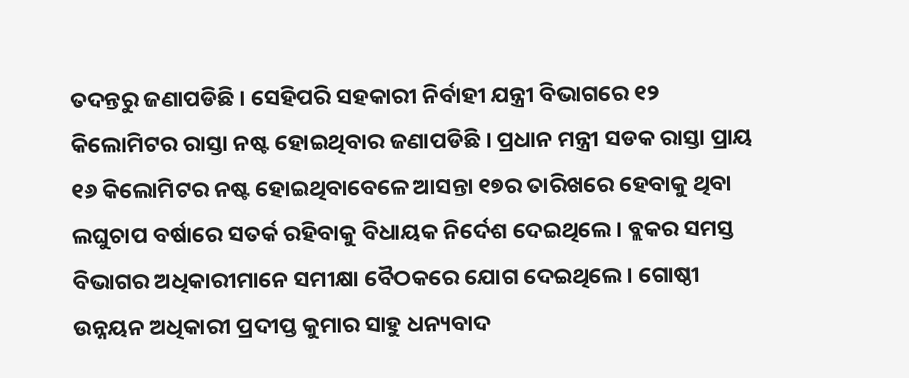ତଦନ୍ତରୁ ଜଣାପଡିଛି । ସେହିପରି ସହକାରୀ ନିର୍ବାହୀ ଯନ୍ତ୍ରୀ ବିଭାଗରେ ୧୨ କିଲୋମିଟର ରାସ୍ତା ନଷ୍ଟ ହୋଇଥିବାର ଜଣାପଡିଛି । ପ୍ରଧାନ ମନ୍ତ୍ରୀ ସଡକ ରାସ୍ତା ପ୍ରାୟ ୧୬ କିଲୋମିଟର ନଷ୍ଟ ହୋଇଥିବାବେଳେ ଆସନ୍ତା ୧୭ର ତାରିଖରେ ହେବାକୁ ଥିବା ଲଘୁଚାପ ବର୍ଷାରେ ସତର୍କ ରହିବାକୁ ବିଧାୟକ ନିର୍ଦେଶ ଦେଇଥିଲେ । ବ୍ଲକର ସମସ୍ତ ବିଭାଗର ଅଧିକାରୀମାନେ ସମୀକ୍ଷା ବୈଠକରେ ଯୋଗ ଦେଇଥିଲେ । ଗୋଷ୍ଠୀ ଉନ୍ନୟନ ଅଧିକାରୀ ପ୍ରଦୀପ୍ତ କୁମାର ସାହୁ ଧନ୍ୟବାଦ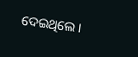ଦେଇଥିଲେ ।